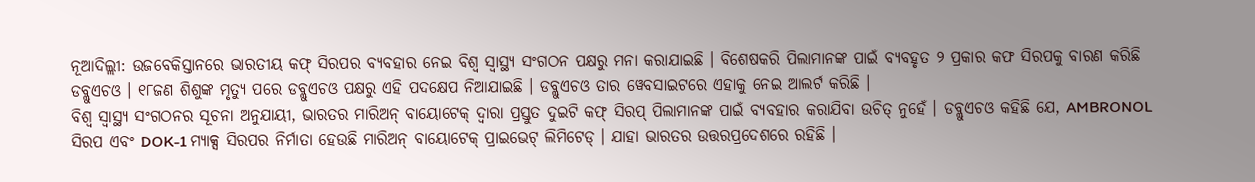ନୂଆଦିଲ୍ଲୀ: ଉଜବେକିସ୍ତାନରେ ଭାରତୀୟ କଫ୍ ସିରପର ବ୍ୟବହାର ନେଇ ବିଶ୍ୱ ସ୍ୱାସ୍ଥ୍ୟ ସଂଗଠନ ପକ୍ଷରୁ ମନା କରାଯାଇଛି । ବିଶେଷକରି ପିଲାମାନଙ୍କ ପାଇଁ ବ୍ୟବହୃତ ୨ ପ୍ରକାର କଫ ସିରପକୁ ବାରଣ କରିଛି ଡବ୍ଲୁଏଚଓ । ୧୮ଜଣ ଶିଶୁଙ୍କ ମୃତ୍ୟୁ ପରେ ଡବ୍ଲୁଏଚଓ ପକ୍ଷରୁ ଏହି ପଦକ୍ଷେପ ନିଆଯାଇଛି । ଡବ୍ଲୁଏଚଓ ତାର ୱେବସାଇଟରେ ଏହାକୁ ନେଇ ଆଲର୍ଟ କରିଛି ।
ବିଶ୍ୱ ସ୍ୱାସ୍ଥ୍ୟ ସଂଗଠନର ସୂଚନା ଅନୁଯାୟୀ, ଭାରତର ମାରିଅନ୍ ବାୟୋଟେକ୍ ଦ୍ୱାରା ପ୍ରସ୍ତୁତ ଦୁଇଟି କଫ୍ ସିରପ୍ ପିଲାମାନଙ୍କ ପାଇଁ ବ୍ୟବହାର କରାଯିବା ଉଚିତ୍ ନୁହେଁ । ଡବ୍ଲୁଏଚଓ କହିଛି ଯେ, AMBRONOL ସିରପ ଏବଂ DOK-1 ମ୍ୟାକ୍ସ ସିରପର ନିର୍ମାତା ହେଉଛି ମାରିଅନ୍ ବାୟୋଟେକ୍ ପ୍ରାଇଭେଟ୍ ଲିମିଟେଡ୍ । ଯାହା ଭାରତର ଉତ୍ତରପ୍ରଦେଶରେ ରହିଛି ।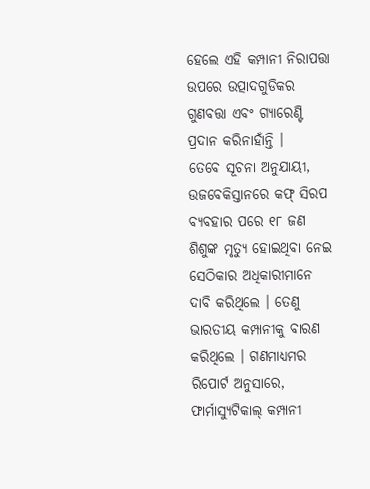ହେଲେ ଏହି କମ୍ପାନୀ ନିରାପତ୍ତା ଉପରେ ଉତ୍ପାଦଗୁଡିକର ଗୁଣବତ୍ତା ଏବଂ ଗ୍ୟାରେଣ୍ଟି ପ୍ରଦାନ କରିନାହାଁନ୍ତି ।
ତେବେ ସୂଚନା ଅନୁଯାୟୀ, ଉଜବେକିସ୍ତାନରେ କଫ୍ ସିରପ ବ୍ୟବହାର ପରେ ୧୮ ଜଣ ଶିଶୁଙ୍କ ମୃତ୍ୟୁ ହୋଇଥିବା ନେଇ ସେଠିକାର ଅଧିକାରୀମାନେ ଦାବି କରିଥିଲେ । ତେଣୁ ଭାରତୀୟ କମ୍ପାନୀକୁ ବାରଣ କରିଥିଲେ । ଗଣମାଧ୍ୟମର ରିପୋର୍ଟ ଅନୁସାରେ, ଫାର୍ମାସ୍ୟୁଟିକାଲ୍ କମ୍ପାନୀ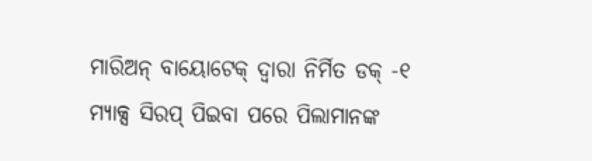ମାରିଅନ୍ ବାୟୋଟେକ୍ ଦ୍ୱାରା ନିର୍ମିତ ଡକ୍ -୧ ମ୍ୟାକ୍ସ ସିରପ୍ ପିଇବା ପରେ ପିଲାମାନଙ୍କ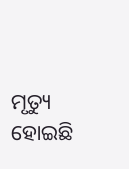ମୃତ୍ୟୁ ହୋଇଛି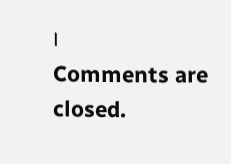।
Comments are closed.